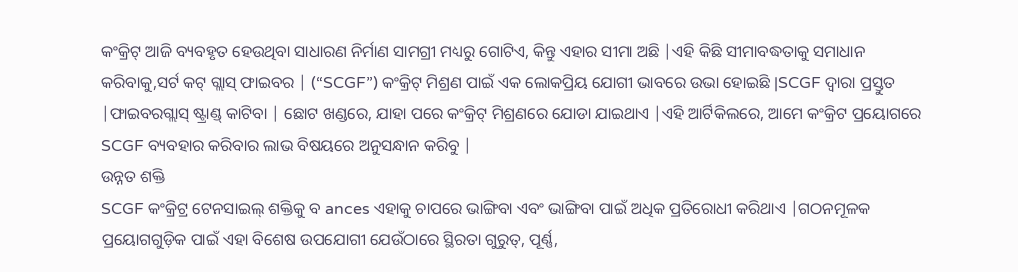କଂକ୍ରିଟ୍ ଆଜି ବ୍ୟବହୃତ ହେଉଥିବା ସାଧାରଣ ନିର୍ମାଣ ସାମଗ୍ରୀ ମଧ୍ୟରୁ ଗୋଟିଏ, କିନ୍ତୁ ଏହାର ସୀମା ଅଛି |ଏହି କିଛି ସୀମାବଦ୍ଧତାକୁ ସମାଧାନ କରିବାକୁ,ସର୍ଟ କଟ୍ ଗ୍ଲାସ୍ ଫାଇବର | (“SCGF”) କଂକ୍ରିଟ୍ ମିଶ୍ରଣ ପାଇଁ ଏକ ଲୋକପ୍ରିୟ ଯୋଗୀ ଭାବରେ ଉଭା ହୋଇଛି |SCGF ଦ୍ୱାରା ପ୍ରସ୍ତୁତ |ଫାଇବରଗ୍ଲାସ୍ ଷ୍ଟ୍ରାଣ୍ଡ୍ କାଟିବା | ଛୋଟ ଖଣ୍ଡରେ, ଯାହା ପରେ କଂକ୍ରିଟ୍ ମିଶ୍ରଣରେ ଯୋଡା ଯାଇଥାଏ |ଏହି ଆର୍ଟିକିଲରେ, ଆମେ କଂକ୍ରିଟ ପ୍ରୟୋଗରେ SCGF ବ୍ୟବହାର କରିବାର ଲାଭ ବିଷୟରେ ଅନୁସନ୍ଧାନ କରିବୁ |
ଉନ୍ନତ ଶକ୍ତି
SCGF କଂକ୍ରିଟ୍ର ଟେନସାଇଲ୍ ଶକ୍ତିକୁ ବ ances ଏହାକୁ ଚାପରେ ଭାଙ୍ଗିବା ଏବଂ ଭାଙ୍ଗିବା ପାଇଁ ଅଧିକ ପ୍ରତିରୋଧୀ କରିଥାଏ |ଗଠନମୂଳକ ପ୍ରୟୋଗଗୁଡ଼ିକ ପାଇଁ ଏହା ବିଶେଷ ଉପଯୋଗୀ ଯେଉଁଠାରେ ସ୍ଥିରତା ଗୁରୁତ୍, ପୂର୍ଣ୍ଣ,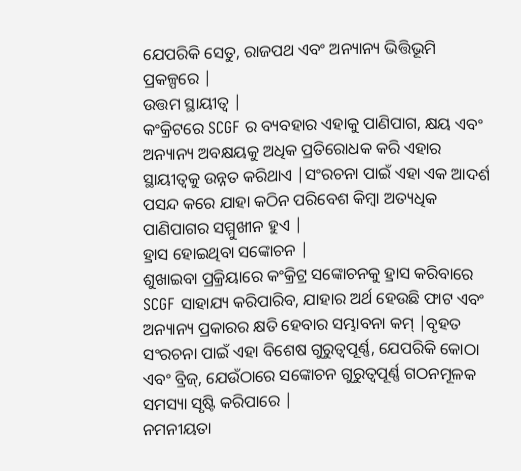ଯେପରିକି ସେତୁ, ରାଜପଥ ଏବଂ ଅନ୍ୟାନ୍ୟ ଭିତ୍ତିଭୂମି ପ୍ରକଳ୍ପରେ |
ଉତ୍ତମ ସ୍ଥାୟୀତ୍ୱ |
କଂକ୍ରିଟରେ SCGF ର ବ୍ୟବହାର ଏହାକୁ ପାଣିପାଗ, କ୍ଷୟ ଏବଂ ଅନ୍ୟାନ୍ୟ ଅବକ୍ଷୟକୁ ଅଧିକ ପ୍ରତିରୋଧକ କରି ଏହାର ସ୍ଥାୟୀତ୍ୱକୁ ଉନ୍ନତ କରିଥାଏ |ସଂରଚନା ପାଇଁ ଏହା ଏକ ଆଦର୍ଶ ପସନ୍ଦ କରେ ଯାହା କଠିନ ପରିବେଶ କିମ୍ବା ଅତ୍ୟଧିକ ପାଣିପାଗର ସମ୍ମୁଖୀନ ହୁଏ |
ହ୍ରାସ ହୋଇଥିବା ସଙ୍କୋଚନ |
ଶୁଖାଇବା ପ୍ରକ୍ରିୟାରେ କଂକ୍ରିଟ୍ର ସଙ୍କୋଚନକୁ ହ୍ରାସ କରିବାରେ SCGF ସାହାଯ୍ୟ କରିପାରିବ, ଯାହାର ଅର୍ଥ ହେଉଛି ଫାଟ ଏବଂ ଅନ୍ୟାନ୍ୟ ପ୍ରକାରର କ୍ଷତି ହେବାର ସମ୍ଭାବନା କମ୍ |ବୃହତ ସଂରଚନା ପାଇଁ ଏହା ବିଶେଷ ଗୁରୁତ୍ୱପୂର୍ଣ୍ଣ, ଯେପରିକି କୋଠା ଏବଂ ବ୍ରିଜ୍, ଯେଉଁଠାରେ ସଙ୍କୋଚନ ଗୁରୁତ୍ୱପୂର୍ଣ୍ଣ ଗଠନମୂଳକ ସମସ୍ୟା ସୃଷ୍ଟି କରିପାରେ |
ନମନୀୟତା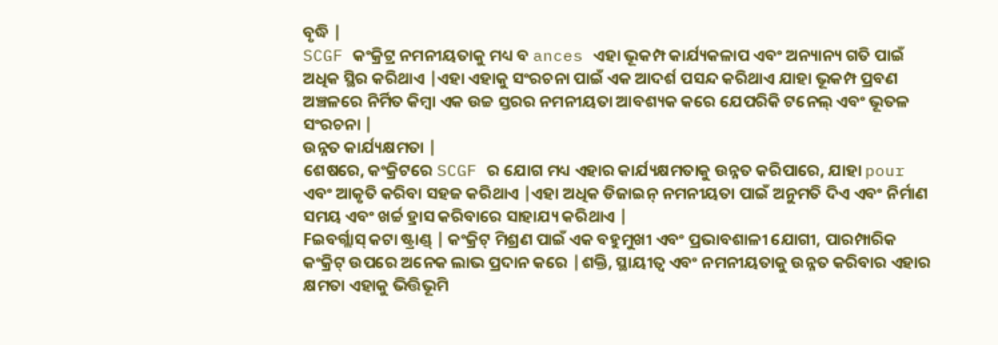ବୃଦ୍ଧି |
SCGF କଂକ୍ରିଟ୍ର ନମନୀୟତାକୁ ମଧ୍ୟ ବ ances ଏହା ଭୂକମ୍ପ କାର୍ଯ୍ୟକଳାପ ଏବଂ ଅନ୍ୟାନ୍ୟ ଗତି ପାଇଁ ଅଧିକ ସ୍ଥିର କରିଥାଏ |ଏହା ଏହାକୁ ସଂରଚନା ପାଇଁ ଏକ ଆଦର୍ଶ ପସନ୍ଦ କରିଥାଏ ଯାହା ଭୂକମ୍ପ ପ୍ରବଣ ଅଞ୍ଚଳରେ ନିର୍ମିତ କିମ୍ବା ଏକ ଉଚ୍ଚ ସ୍ତରର ନମନୀୟତା ଆବଶ୍ୟକ କରେ ଯେପରିକି ଟନେଲ୍ ଏବଂ ଭୂତଳ ସଂରଚନା |
ଉନ୍ନତ କାର୍ଯ୍ୟକ୍ଷମତା |
ଶେଷରେ, କଂକ୍ରିଟରେ SCGF ର ଯୋଗ ମଧ୍ୟ ଏହାର କାର୍ଯ୍ୟକ୍ଷମତାକୁ ଉନ୍ନତ କରିପାରେ, ଯାହା pour ଏବଂ ଆକୃତି କରିବା ସହଜ କରିଥାଏ |ଏହା ଅଧିକ ଡିଜାଇନ୍ ନମନୀୟତା ପାଇଁ ଅନୁମତି ଦିଏ ଏବଂ ନିର୍ମାଣ ସମୟ ଏବଂ ଖର୍ଚ୍ଚ ହ୍ରାସ କରିବାରେ ସାହାଯ୍ୟ କରିଥାଏ |
Fଇବର୍ଗ୍ଲାସ୍ କଟା ଷ୍ଟ୍ରାଣ୍ଡ୍ | କଂକ୍ରିଟ୍ ମିଶ୍ରଣ ପାଇଁ ଏକ ବହୁମୁଖୀ ଏବଂ ପ୍ରଭାବଶାଳୀ ଯୋଗୀ, ପାରମ୍ପାରିକ କଂକ୍ରିଟ୍ ଉପରେ ଅନେକ ଲାଭ ପ୍ରଦାନ କରେ |ଶକ୍ତି, ସ୍ଥାୟୀତ୍ୱ ଏବଂ ନମନୀୟତାକୁ ଉନ୍ନତ କରିବାର ଏହାର କ୍ଷମତା ଏହାକୁ ଭିତ୍ତିଭୂମି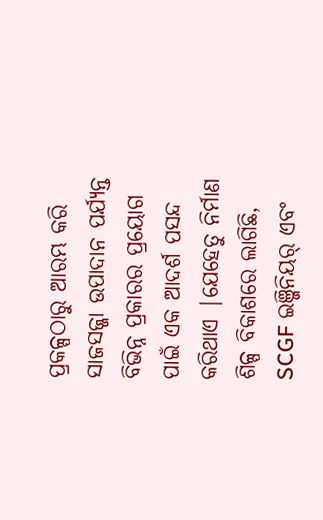ପ୍ରକଳ୍ପଠାରୁ ଆରମ୍ଭ କରି ସାଜସଜ୍ଜା ଉପାଦାନ ପର୍ଯ୍ୟନ୍ତ ବିଭିନ୍ନ ପ୍ରକାରର ପ୍ରୟୋଗ ପାଇଁ ଏକ ଆଦର୍ଶ ପସନ୍ଦ କରିଥାଏ |ଯେହେତୁ ନିର୍ମାଣ ଶିଳ୍ପ ବିକାଶରେ ଲାଗିଛି, SCGF ଇଞ୍ଜିନିୟର୍ ଏବଂ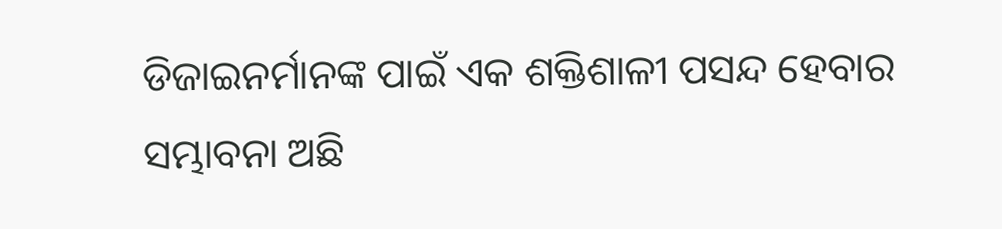ଡିଜାଇନର୍ମାନଙ୍କ ପାଇଁ ଏକ ଶକ୍ତିଶାଳୀ ପସନ୍ଦ ହେବାର ସମ୍ଭାବନା ଅଛି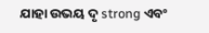ଯାହା ଉଭୟ ଦୃ strong ଏବଂ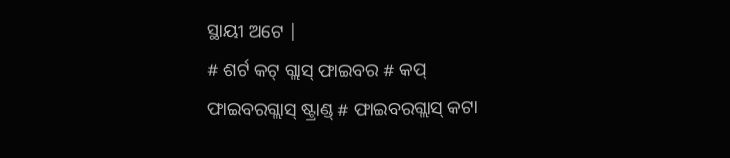ସ୍ଥାୟୀ ଅଟେ |
# ଶର୍ଟ କଟ୍ ଗ୍ଲାସ୍ ଫାଇବର # କପ୍ ଫାଇବରଗ୍ଲାସ୍ ଷ୍ଟ୍ରାଣ୍ଡ୍ # ଫାଇବରଗ୍ଲାସ୍ କଟା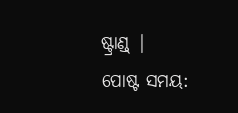ଷ୍ଟ୍ରାଣ୍ଡ୍ |
ପୋଷ୍ଟ ସମୟ: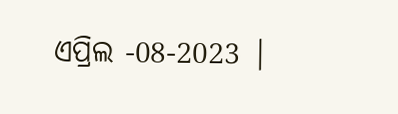ଏପ୍ରିଲ -08-2023 |